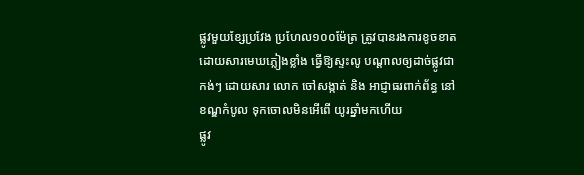ផ្លូវមួយខ្សែប្រវែង ប្រហែល១០០ម៉ែត្រ ត្រូវបានរងការខូចខាត ដោយសារមេឃភ្លៀងខ្លាំង ធ្វើឱ្យស្ទះលូ បណ្ដាលឲ្យដាច់ផ្លូវជាកង់ៗ ដោយសារ លោក ចៅសង្កាត់ និង អាជ្ញាធរពាក់ព័ន្ធ នៅខណ្ឌកំបូល ទុកចោលមិនអើពើ យូរឆ្នាំមកហើយ
ផ្លូវ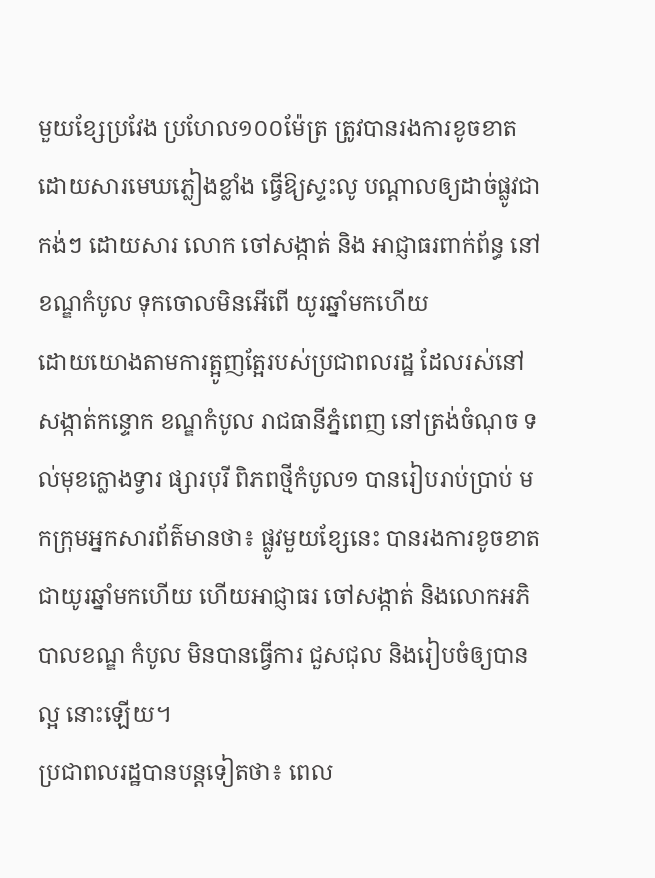មួយខ្សែប្រវែង ប្រហែល១០០ម៉ែត្រ ត្រូវបានរងការខូចខាត ដោយសារមេឃភ្លៀងខ្លាំង ធ្វើឱ្យស្ទះលូ បណ្ដាលឲ្យដាច់ផ្លូវជាកង់ៗ ដោយសារ លោក ចៅសង្កាត់ និង អាជ្ញាធរពាក់ព័ន្ធ នៅខណ្ឌកំបូល ទុកចោលមិនអើពើ យូរឆ្នាំមកហើយ
ដោយយោងតាមការត្អូញត្អែរបស់ប្រជាពលរដ្ឋ ដែលរស់នៅសង្កាត់កន្ទោក ខណ្ឌកំបូល រាជធានីភ្នំពេញ នៅត្រង់ចំណុច ទល់មុខក្លោងទ្វារ ផ្សារបុរី ពិភពថ្មីកំបូល១ បានរៀបរាប់ប្រាប់ មកក្រុមអ្នកសារព័ត៌មានថា៖ ផ្លូវមួយខ្សែនេះ បានរងការខូចខាតជាយូរឆ្នាំមកហើយ ហើយអាជ្ញាធរ ចៅសង្កាត់ និងលោកអភិបាលខណ្ឌ កំបូល មិនបានធ្វើការ ជួសជុល និងរៀបចំឲ្យបានល្អ នោះឡើយ។
ប្រជាពលរដ្ឋបានបន្តទៀតថា៖ ពេល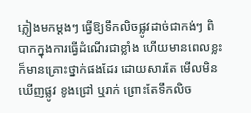ភ្លៀងមកម្ដងៗ ធ្វើឱ្យទឹកលិចផ្លូវដាច់ជាកង់ៗ ពិបាកក្នុងការធ្វើដំណើរជាខ្លាំង ហើយមានពេលខ្លះ ក៏មានគ្រោះថ្នាក់ផងដែរ ដោយសារតែ មើលមិនឃើញផ្លូវ ខូងជ្រៅ ឬរាក់ ព្រោះតែទឹកលិច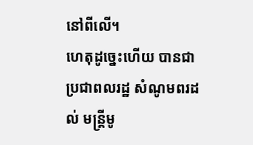នៅពីលើ។
ហេតុដូច្នេះហើយ បានជា ប្រជាពលរដ្ឋ សំណូមពរដល់ មន្ត្រីមូ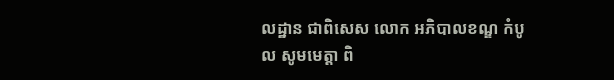លដ្ឋាន ជាពិសេស លោក អភិបាលខណ្ឌ កំបូល សូមមេត្តា ពិ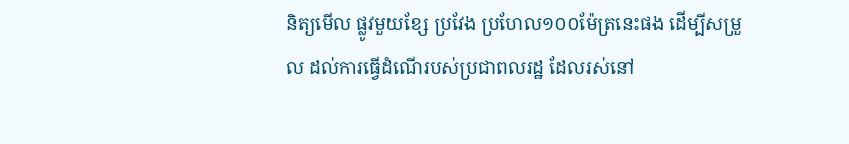និត្យមើល ផ្លូវមួយខ្សែ ប្រវែង ប្រហែល១០០ម៉ែត្រនេះផង ដើម្បីសម្រួល ដល់ការធ្វើដំណើរបស់ប្រជាពលរដ្ឋ ដែលរស់នៅ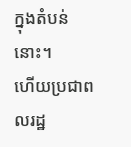ក្នុងតំបន់នោះ។
ហើយប្រជាពលរដ្ឋ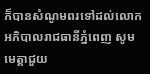ក៏បានសំណូមពរទៅដល់លោកអភិបាលរាជធានីភ្នំពេញ សូមមេត្តាជួយ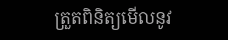ត្រួតពិនិត្យមើលនូវ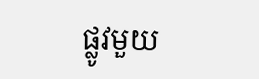ផ្លូវមួយ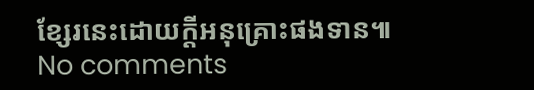ខ្សែរនេះដោយក្តីអនុគ្រោះផងទាន៕
No comments